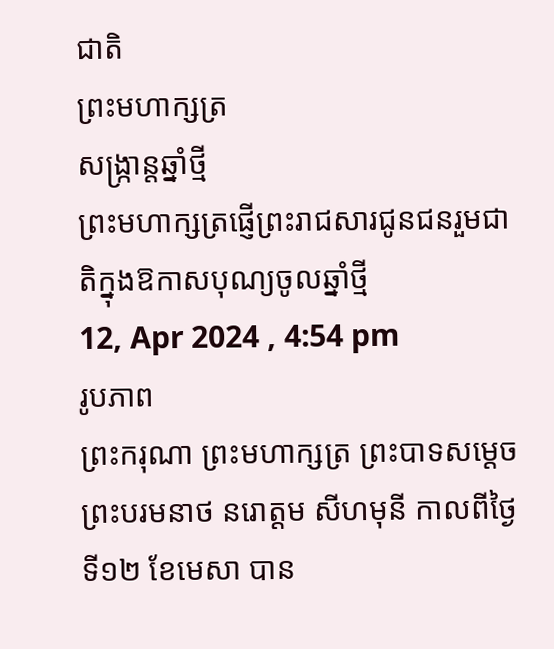ជាតិ
ព្រះមហាក្សត្រ
សង្រ្កាន្តឆ្នាំថ្មី
ព្រះមហាក្សត្រផ្ញើព្រះរាជសារជូនជនរួមជាតិក្នុងឱកាសបុណ្យចូលឆ្នាំថ្មី
12, Apr 2024 , 4:54 pm
រូបភាព
ព្រះករុណា ព្រះមហាក្សត្រ ព្រះបាទសម្តេចព្រះបរមនាថ នរោត្តម សីហមុនី កាលពីថ្ងៃទី១២ ខែមេសា បាន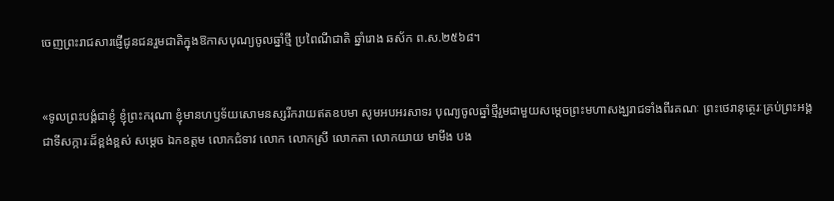ចេញព្រះរាជសារផ្ញើជូនជនរួមជាតិក្នុងឱកាសបុណ្យចូលឆ្នាំថ្មី ប្រពៃណីជាតិ ឆ្នាំរោង ឆស័ក ព.ស.២៥៦៨។


«ទូលព្រះបង្គំជាខ្ញុំ ខ្ញុំព្រះករុណា ខ្ញុំមានហឫទ័យសោមនស្សរីករាយឥតឧបមា សូមអបអរសាទរ បុណ្យចូលឆ្នាំថ្មីរួមជាមួយសម្តេចព្រះមហាសង្ឃរាជទាំងពីរគណៈ ព្រះថេរានុត្ថេរៈគ្រប់ព្រះអង្គ ជាទីសក្ការៈដ៏ខ្ពង់ខ្ពស់ សម្តេច ឯកឧត្តម លោកជំទាវ លោក លោកស្រី លោកតា លោកយាយ មាមីង បង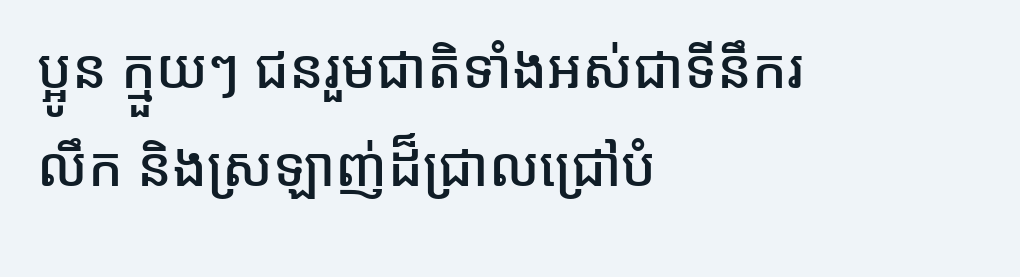ប្អូន ក្មួយៗ ជនរួមជាតិទាំងអស់ជាទីនឹករលឹក និងស្រឡាញ់ដ៏ជ្រាលជ្រៅបំ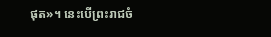ផុត»។ នេះបើព្រះរាជចំ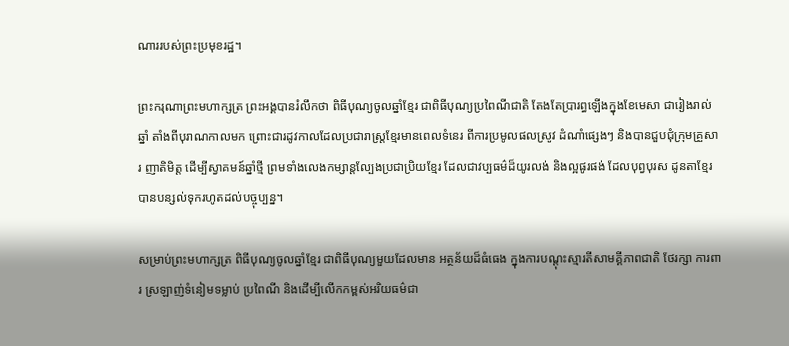ណាររបស់ព្រះប្រមុខរដ្ឋ។

ព្រះករុណាព្រះមហាក្សត្រ ព្រះអង្គបានរំលឹកថា ពិធីបុណ្យចូលឆ្នាំខ្មែរ ជាពិធីបុណ្យប្រពៃណីជាតិ តែងតែប្រារព្ធឡើងក្នុងខែមេសា ជារៀងរាល់ឆ្នាំ តាំងពីបុរាណកាលមក ព្រោះជារដូវកាលដែលប្រជារាស្ត្រខ្មែរមានពេលទំនេរ ពីការប្រមូលផលស្រូវ ដំណាំផ្សេងៗ និងបានជួបជុំក្រុមគ្រួសារ ញាតិមិត្ត ដើម្បីស្វាគមន៍ឆ្នាំថ្មី ព្រមទាំងលេងកម្សាន្តល្បែងប្រជាប្រិយខ្មែរ ដែលជាវប្បធម៌ដ៏យូរលង់ និងល្អផូរផង់ ដែលបុព្វបុរស ដូនតាខ្មែរបានបន្សល់ទុករហូតដល់បច្ចុប្បន្ន។

សម្រាប់ព្រះមហាក្សត្រ ពិធីបុណ្យចូលឆ្នាំខ្មែរ ជាពិធីបុណ្យមួយដែលមាន អត្ថន័យដ៏ធំធេង ក្នុងការបណ្តុះស្មារតីសាមគ្គីភាពជាតិ ថែរក្សា ការពារ ស្រឡាញ់ទំនៀមទម្លាប់ ប្រពៃណី និងដើម្បីលើកកម្ពស់អរិយធម៌ជា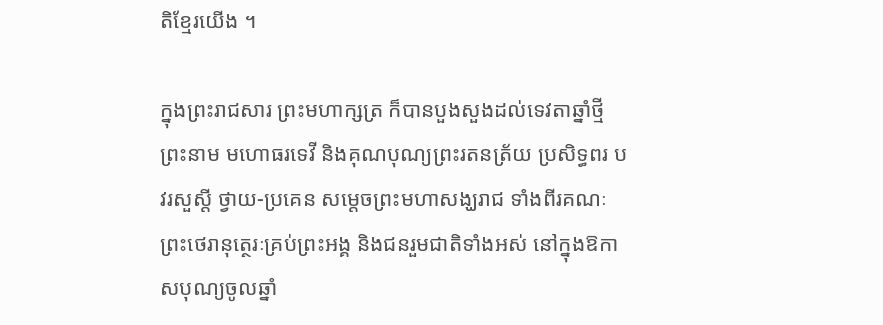តិខ្មែរយើង ។

ក្នុងព្រះរាជសារ ព្រះមហាក្សត្រ ក៏បានបួងសួងដល់ទេវតាឆ្នាំថ្មីព្រះនាម មហោធរទេវី និងគុណបុណ្យព្រះរតនត្រ័យ ប្រសិទ្ធពរ បវរសួស្តី ថ្វាយ-ប្រគេន សម្តេចព្រះមហាសង្ឃរាជ ទាំងពីរគណៈ ព្រះថេរានុត្ថេរៈគ្រប់ព្រះអង្គ និងជនរួមជាតិទាំងអស់ នៅក្នុងឱកាសបុណ្យចូលឆ្នាំ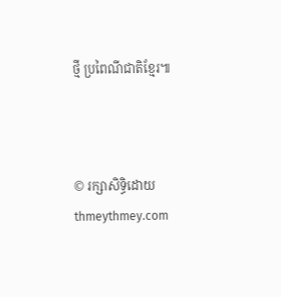ថ្មី ប្រពៃណីជាតិខ្មែរ៕



© រក្សាសិទ្ធិដោយ thmeythmey.com